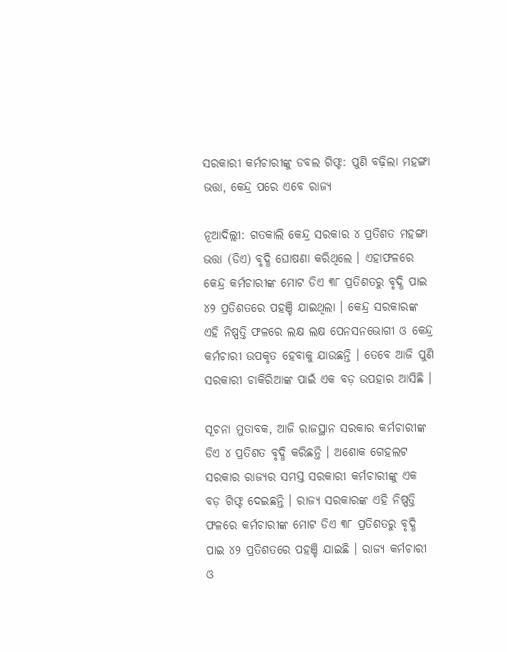ସରକାରୀ କର୍ମଚାରୀଙ୍କୁ ଡବଲ ଗିଫ୍ଟ: ପୁଣି ବଢ଼ିଲା ମହଙ୍ଗା ଭତ୍ତା, କେନ୍ଦ୍ର ପରେ ଏବେ ରାଜ୍ୟ

ନୂଆଦିଲ୍ଲୀ: ଗତକାଲି କେନ୍ଦ୍ର ସରକାର ୪ ପ୍ରତିଶତ ମହଙ୍ଗା ଭତ୍ତା (ଡିଏ) ବୃଦ୍ଧି ଘୋଷଣା କରିଥିଲେ । ଏହାଫଳରେ କେନ୍ଦ୍ର କର୍ମଚାରୀଙ୍କ ମୋଟ ଡିଏ ୩୮ ପ୍ରତିଶତରୁ ବୃଦ୍ଧି ପାଇ ୪୨ ପ୍ରତିଶତରେ ପହଞ୍ଚି ଯାଇଥିଲା । କେନ୍ଦ୍ର ସରକାରଙ୍କ ଏହି ନିଷ୍ପତ୍ତି ଫଳରେ ଲକ୍ଷ ଲକ୍ଷ ପେନସନଭୋଗୀ ଓ କେନ୍ଦ୍ର କର୍ମଚାରୀ ଉପକୃତ ହେବାକୁ ଯାଉଛନ୍ତି । ତେବେ ଆଜି ପୁଣି ସରକାରୀ ଚାକିରିଆଙ୍କ ପାଇଁ ଏକ ବଡ଼ ଉପହାର ଆସିଛି ।

ସୂଚନା ମୁତାବକ, ଆଜି ରାଜସ୍ଥାନ ସରକାର କର୍ମଚାରୀଙ୍କ ଡିଏ ୪ ପ୍ରତିଶତ ବୃଦ୍ଧି କରିଛନ୍ତି । ଅଶୋକ ଗେହଲଟ ସରକାର ରାଜ୍ୟର ସମସ୍ତ ସରକାରୀ କର୍ମଚାରୀଙ୍କୁ ଏକ ବଡ଼ ଗିଫ୍ଟ ଦେଇଛନ୍ତି । ରାଜ୍ୟ ସରକାରଙ୍କ ଏହି ନିଷ୍ପତ୍ତି ଫଳରେ କର୍ମଚାରୀଙ୍କ ମୋଟ ଡିଏ ୩୮ ପ୍ରତିଶତରୁ ବୃଦ୍ଧି ପାଇ ୪୨ ପ୍ରତିଶତରେ ପହଞ୍ଚି ଯାଇଛି । ରାଜ୍ୟ କର୍ମଚାରୀ ଓ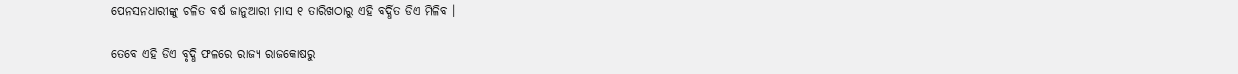ପେନସନଧାରୀଙ୍କୁ ଚଳିତ ବର୍ଷ ଜାନୁଆରୀ ମାସ ୧ ତାରିଖଠାରୁ ଏହି ବର୍ଦ୍ଧିତ ଡିଏ ମିଳିବ ।

ତେବେ ଏହି ଡିଏ ବୃଦ୍ଧି ଫଳରେ ରାଜ୍ୟ ରାଜକୋଷରୁ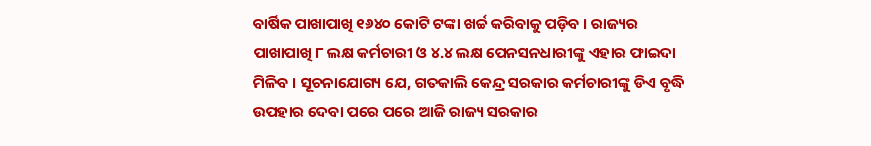ବାର୍ଷିକ ପାଖାପାଖି ୧୬୪୦ କୋଟି ଟଙ୍କା ଖର୍ଚ୍ଚ କରିବାକୁ ପଡ଼ିବ । ରାଜ୍ୟର ପାଖାପାଖି ୮ ଲକ୍ଷ କର୍ମଚାରୀ ଓ ୪.୪ ଲକ୍ଷ ପେନସନଧାରୀଙ୍କୁ ଏହାର ଫାଇଦା ମିଳିବ । ସୂଚନାଯୋଗ୍ୟ ଯେ, ଗତକାଲି କେନ୍ଦ୍ର ସରକାର କର୍ମଚାରୀଙ୍କୁ ଡିଏ ବୃଦ୍ଧି ଉପହାର ଦେବା ପରେ ପରେ ଆଜି ରାଜ୍ୟ ସରକାର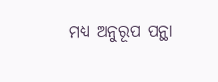ମଧ୍ୟ ଅନୁରୂପ ପନ୍ଥା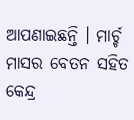ଆପଣାଇଛନ୍ତି । ମାର୍ଚ୍ଚ ମାସର ବେତନ ସହିତ କେନ୍ଦ୍ର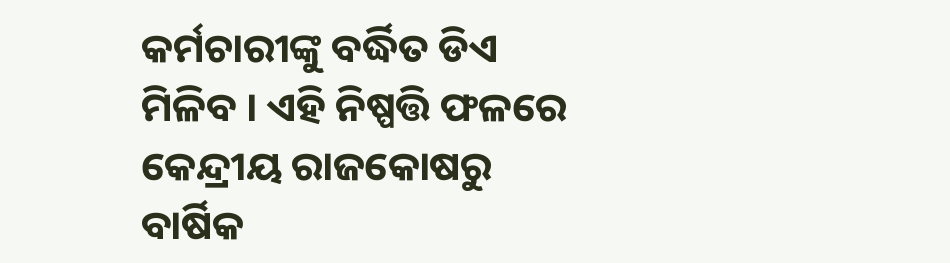କର୍ମଚାରୀଙ୍କୁ ବର୍ଦ୍ଧିତ ଡିଏ ମିଳିବ । ଏହି ନିଷ୍ପତ୍ତି ଫଳରେ କେନ୍ଦ୍ରୀୟ ରାଜକୋଷରୁ ବାର୍ଷିକ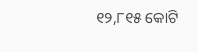୧୨,୮୧୫ କୋଟି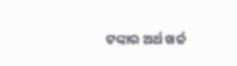ଟଙ୍କାର ଅର୍ଥ ଖର୍ଚ୍ଚ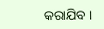କରାଯିବ ।